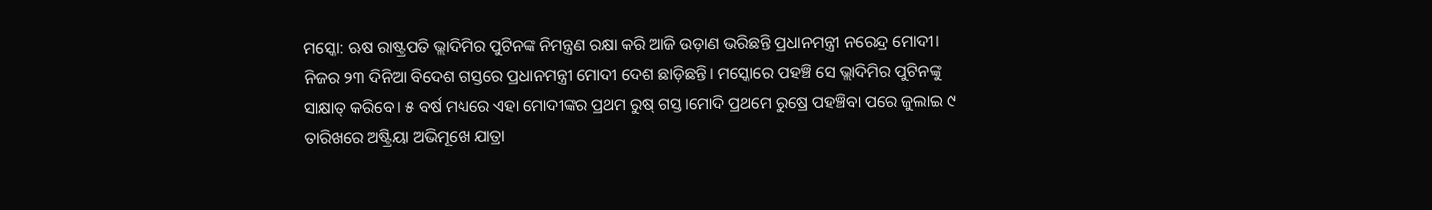ମସ୍କୋ: ଋଷ ରାଷ୍ଟ୍ରପତି ଭ୍ଲାଦିମିର ପୁଟିନଙ୍କ ନିମନ୍ତ୍ରଣ ରକ୍ଷା କରି ଆଜି ଉଡ଼ାଣ ଭରିଛନ୍ତି ପ୍ରଧାନମନ୍ତ୍ରୀ ନରେନ୍ଦ୍ର ମୋଦୀ। ନିଜର ୨୩ ଦିନିଆ ବିଦେଶ ଗସ୍ତରେ ପ୍ରଧାନମନ୍ତ୍ରୀ ମୋଦୀ ଦେଶ ଛାଡ଼ିଛନ୍ତି। ମସ୍କୋରେ ପହଞ୍ଚି ସେ ଭ୍ଲାଦିମିର ପୁଟିନଙ୍କୁ ସାକ୍ଷାତ୍ କରିବେ। ୫ ବର୍ଷ ମଧ୍ୟରେ ଏହା ମୋଦୀଙ୍କର ପ୍ରଥମ ରୁଷ୍ ଗସ୍ତ।ମୋଦି ପ୍ରଥମେ ରୁଷ୍ରେ ପହଞ୍ଚିବା ପରେ ଜୁଲାଇ ୯ ତାରିଖରେ ଅଷ୍ଟ୍ରିୟା ଅଭିମୂଖେ ଯାତ୍ରା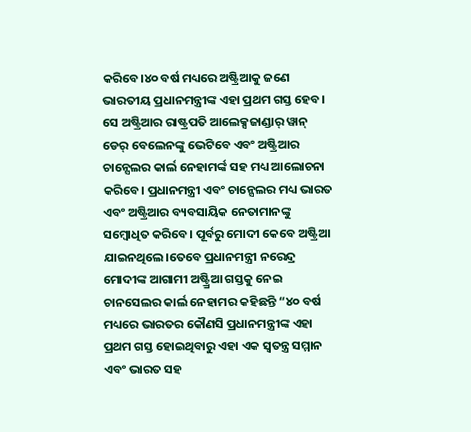କରିବେ।୪୦ ବର୍ଷ ମଧ୍ୟରେ ଅଷ୍ଟ୍ରିଆକୁ ଜଣେ ଭାରତୀୟ ପ୍ରଧାନମନ୍ତ୍ରୀଙ୍କ ଏହା ପ୍ରଥମ ଗସ୍ତ ହେବ। ସେ ଅଷ୍ଟ୍ରିଆର ରାଷ୍ଟ୍ରପତି ଆଲେକ୍ସଜାଣ୍ଡାର୍ ୱାନ୍ ଡେର୍ ବେଲେନଙ୍କୁ ଭେଟିବେ ଏବଂ ଅଷ୍ଟ୍ରିଆର ଚାନ୍ସେଲର କାର୍ଲ ନେହାମର୍ଙ୍କ ସହ ମଧ୍ୟ ଆଲୋଚନା କରିବେ। ପ୍ରଧାନମନ୍ତ୍ରୀ ଏବଂ ଚାନ୍ସେଲର ମଧ୍ୟ ଭାରତ ଏବଂ ଅଷ୍ଟ୍ରିଆର ବ୍ୟବସାୟିକ ନେତାମାନଙ୍କୁ ସମ୍ବୋଧିତ କରିବେ। ପୂର୍ବରୁ ମୋଦୀ କେବେ ଅଷ୍ଟ୍ରିଆ ଯାଇନଥିଲେ।ତେବେ ପ୍ରଧାନମନ୍ତ୍ରୀ ନରେନ୍ଦ୍ର ମୋଦୀଙ୍କ ଆଗାମୀ ଅଷ୍ଟ୍ର୍ରିଆ ଗସ୍ତକୁ ନେଇ ଚାନସେଲର କାର୍ଲ ନେହାମର କହିଛନ୍ତି “୪୦ ବର୍ଷ ମଧ୍ୟରେ ଭାରତର କୌଣସି ପ୍ରଧାନମନ୍ତ୍ରୀଙ୍କ ଏହା ପ୍ରଥମ ଗସ୍ତ ହୋଇଥିବାରୁ ଏହା ଏକ ସ୍ୱତନ୍ତ୍ର ସମ୍ମାନ ଏବଂ ଭାରତ ସହ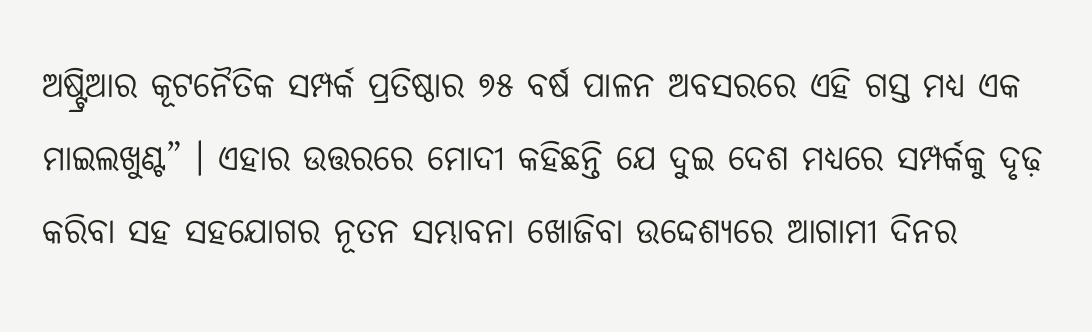ଅଷ୍ଟ୍ରିଆର କୂଟନୈତିକ ସମ୍ପର୍କ ପ୍ରତିଷ୍ଠାର ୭୫ ବର୍ଷ ପାଳନ ଅବସରରେ ଏହି ଗସ୍ତ ମଧ୍ୟ ଏକ ମାଇଲଖୁଣ୍ଟ” । ଏହାର ଉତ୍ତରରେ ମୋଦୀ କହିଛନ୍ତି ଯେ ଦୁଇ ଦେଶ ମଧ୍ୟରେ ସମ୍ପର୍କକୁ ଦୃଢ଼ କରିବା ସହ ସହଯୋଗର ନୂତନ ସମ୍ଭାବନା ଖୋଜିବା ଉଦ୍ଦେଶ୍ୟରେ ଆଗାମୀ ଦିନର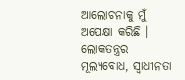ଆଲୋଚନାକୁ ମୁଁ ଅପେକ୍ଷା କରିଛି । ଲୋକତନ୍ତ୍ରର ମୂଲ୍ୟବୋଧ, ସ୍ୱାଧୀନତା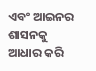ଏବଂ ଆଇନର ଶାସନକୁ ଆଧାର କରି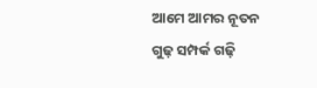ଆମେ ଆମର ନୂତନ ଗୁଢ଼ ସମ୍ପର୍କ ଗଢ଼ି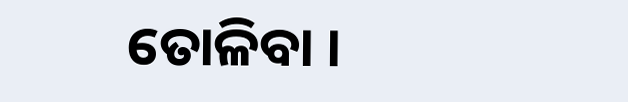ତୋଳିବା ।